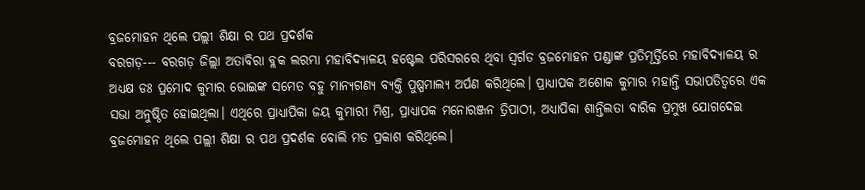ବ୍ରଜମୋହନ ଥିଲେ ପଲ୍ଲୀ ଶିକ୍ଷା ର ପଥ ପ୍ରଦର୍ଶକ
ବରଗଡ଼--- ବରଗଡ଼ ଜିଲ୍ଲା ଅତାବିରା ବ୍ଲକ ଲରମ୍ଭା ମହାବିଦ୍ୟାଳୟ ହଷ୍ଟେଲ ପରିସରରେ ଥିବା ସ୍ଵର୍ଗତ ବ୍ରଜମୋହନ ପଣ୍ଡାଙ୍କ ପ୍ରତିମୂର୍ତ୍ତିରେ ମହାବିଦ୍ୟାଳୟ ର ଅଧ୍ୟକ୍ଷ ଡଃ ପ୍ରମୋଦ କୁମାର ଭୋଇଙ୍କ ସମେତ ବହୁ ମାନ୍ୟଗଣ୍ୟ ବ୍ୟକ୍ତି ପୁଷ୍ପମାଲ୍ୟ ଅର୍ପଣ କରିଥିଲେ। ପ୍ରାଧ୍ୟାପକ ଅଶୋକ କୁମାର ମହାନ୍ତି ସଭାପତିତ୍ବରେ ଏକ ସଭା ଅନୁଷ୍ଠିତ ହୋଇଥିଲା। ଏଥିରେ ପ୍ରାଧ୍ୟାପିକା ଜୟ କୁମାରୀ ମିଶ୍ର, ପ୍ରାଧ୍ୟାପକ ମନୋରଞ୍ଜନ ତ୍ରିପାଠୀ, ଅଧ୍ୟାପିକା ଶାନ୍ତିଲତା ବାରିକ ପ୍ରମୁଖ ଯୋଗଦେଇ ବ୍ରଜମୋହନ ଥିଲେ ପଲ୍ଲୀ ଶିକ୍ଷା ର ପଥ ପ୍ରଦର୍ଶକ ବୋଲି ମତ ପ୍ରକାଶ କରିଥିଲେ।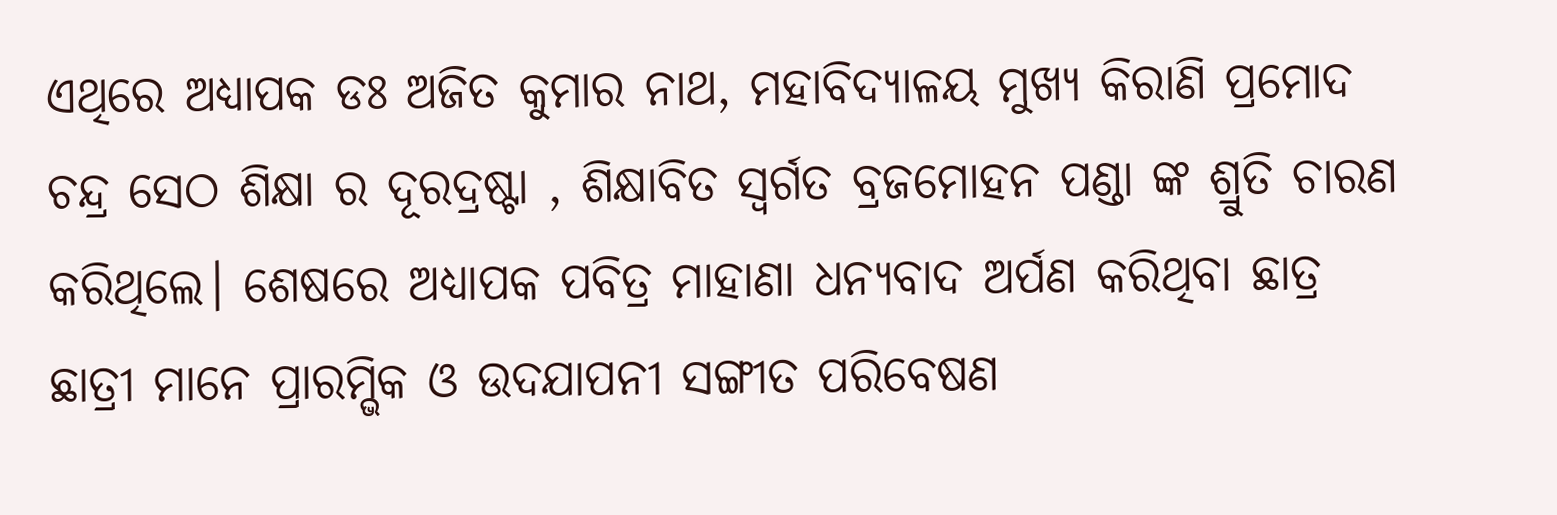ଏଥିରେ ଅଧ୍ୟାପକ ଡଃ ଅଜିତ କୁମାର ନାଥ, ମହାବିଦ୍ୟାଳୟ ମୁଖ୍ୟ କିରାଣି ପ୍ରମୋଦ ଚନ୍ଦ୍ର ସେଠ ଶିକ୍ଷା ର ଦୂରଦ୍ରଷ୍ଟା , ଶିକ୍ଷାବିତ ସ୍ଵର୍ଗତ ବ୍ରଜମୋହନ ପଣ୍ଡା ଙ୍କ ଶ୍ରୁତି ଚାରଣ କରିଥିଲେ। ଶେଷରେ ଅଧ୍ୟାପକ ପବିତ୍ର ମାହାଣା ଧନ୍ୟବାଦ ଅର୍ପଣ କରିଥିବା ଛାତ୍ର ଛାତ୍ରୀ ମାନେ ପ୍ରାରମ୍ଭିକ ଓ ଉଦଯାପନୀ ସଙ୍ଗୀତ ପରିବେଷଣ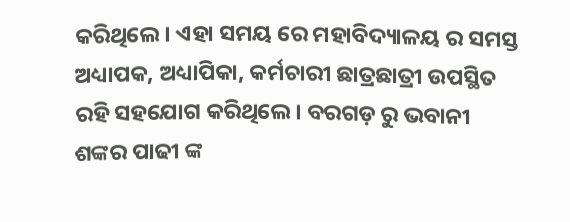କରିଥିଲେ। ଏହା ସମୟ ରେ ମହାବିଦ୍ୟାଳୟ ର ସମସ୍ତ ଅଧ୍ୟାପକ, ଅଧ୍ୟାପିକା, କର୍ମଚାରୀ ଛାତ୍ରଛାତ୍ରୀ ଉପସ୍ଥିତ ରହି ସହଯୋଗ କରିଥିଲେ। ବରଗଡ଼ ରୁ ଭବାନୀ ଶଙ୍କର ପାଢୀ ଙ୍କ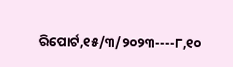ରିପୋର୍ଟ,୧୫/୩/୨୦୨୩----୮,୧୦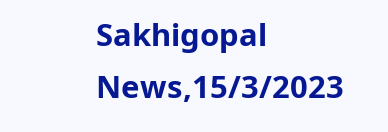Sakhigopal News,15/3/2023